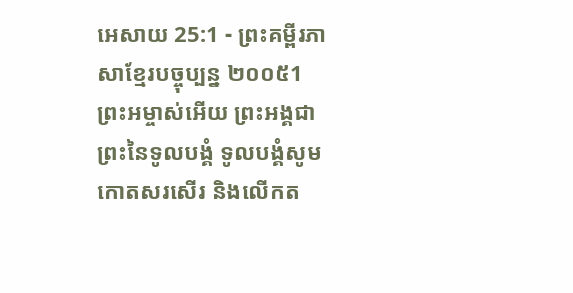អេសាយ 25:1 - ព្រះគម្ពីរភាសាខ្មែរបច្ចុប្បន្ន ២០០៥1 ព្រះអម្ចាស់អើយ ព្រះអង្គជាព្រះនៃទូលបង្គំ ទូលបង្គំសូមកោតសរសើរ និងលើកត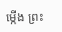ម្កើង ព្រះ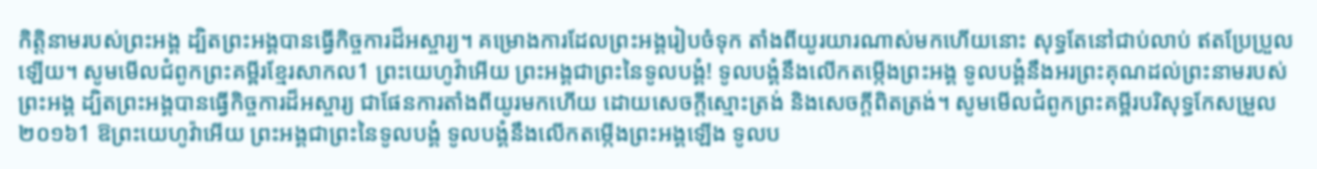កិត្តិនាមរបស់ព្រះអង្គ ដ្បិតព្រះអង្គបានធ្វើកិច្ចការដ៏អស្ចារ្យ។ គម្រោងការដែលព្រះអង្គរៀបចំទុក តាំងពីយូរយារណាស់មកហើយនោះ សុទ្ធតែនៅជាប់លាប់ ឥតប្រែប្រួលឡើយ។ សូមមើលជំពូកព្រះគម្ពីរខ្មែរសាកល1 ព្រះយេហូវ៉ាអើយ ព្រះអង្គជាព្រះនៃទូលបង្គំ! ទូលបង្គំនឹងលើកតម្កើងព្រះអង្គ ទូលបង្គំនឹងអរព្រះគុណដល់ព្រះនាមរបស់ព្រះអង្គ ដ្បិតព្រះអង្គបានធ្វើកិច្ចការដ៏អស្ចារ្យ ជាផែនការតាំងពីយូរមកហើយ ដោយសេចក្ដីស្មោះត្រង់ និងសេចក្ដីពិតត្រង់។ សូមមើលជំពូកព្រះគម្ពីរបរិសុទ្ធកែសម្រួល ២០១៦1 ឱព្រះយេហូវ៉ាអើយ ព្រះអង្គជាព្រះនៃទូលបង្គំ ទូលបង្គំនឹងលើកតម្កើងព្រះអង្គឡើង ទូលប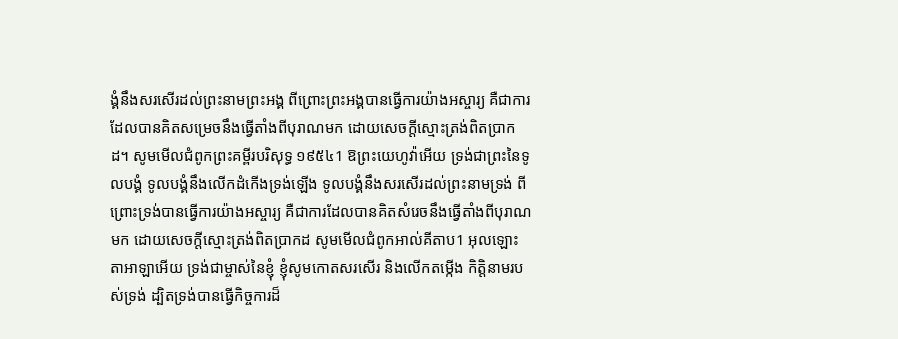ង្គំនឹងសរសើរដល់ព្រះនាមព្រះអង្គ ពីព្រោះព្រះអង្គបានធ្វើការយ៉ាងអស្ចារ្យ គឺជាការដែលបានគិតសម្រេចនឹងធ្វើតាំងពីបុរាណមក ដោយសេចក្ដីស្មោះត្រង់ពិតប្រាកដ។ សូមមើលជំពូកព្រះគម្ពីរបរិសុទ្ធ ១៩៥៤1 ឱព្រះយេហូវ៉ាអើយ ទ្រង់ជាព្រះនៃទូលបង្គំ ទូលបង្គំនឹងលើកដំកើងទ្រង់ឡើង ទូលបង្គំនឹងសរសើរដល់ព្រះនាមទ្រង់ ពីព្រោះទ្រង់បានធ្វើការយ៉ាងអស្ចារ្យ គឺជាការដែលបានគិតសំរេចនឹងធ្វើតាំងពីបុរាណមក ដោយសេចក្ដីស្មោះត្រង់ពិតប្រាកដ សូមមើលជំពូកអាល់គីតាប1 អុលឡោះតាអាឡាអើយ ទ្រង់ជាម្ចាស់នៃខ្ញុំ ខ្ញុំសូមកោតសរសើរ និងលើកតម្កើង កិត្តិនាមរបស់ទ្រង់ ដ្បិតទ្រង់បានធ្វើកិច្ចការដ៏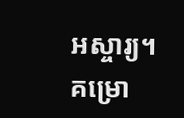អស្ចារ្យ។ គម្រោ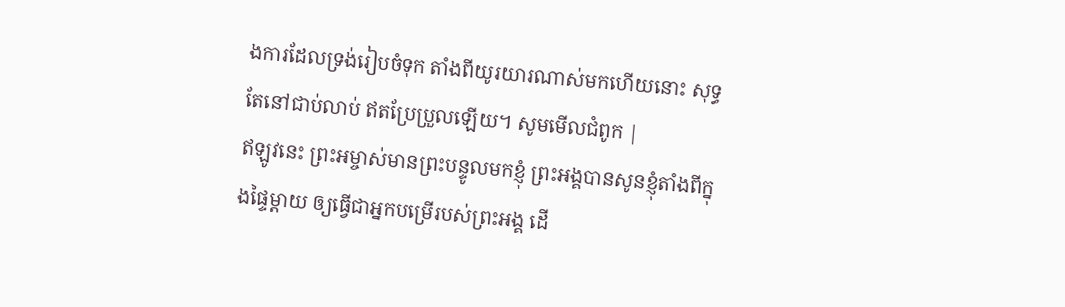ងការដែលទ្រង់រៀបចំទុក តាំងពីយូរយារណាស់មកហើយនោះ សុទ្ធតែនៅជាប់លាប់ ឥតប្រែប្រួលឡើយ។ សូមមើលជំពូក |
ឥឡូវនេះ ព្រះអម្ចាស់មានព្រះបន្ទូលមកខ្ញុំ ព្រះអង្គបានសូនខ្ញុំតាំងពីក្នុងផ្ទៃម្ដាយ ឲ្យធ្វើជាអ្នកបម្រើរបស់ព្រះអង្គ ដើ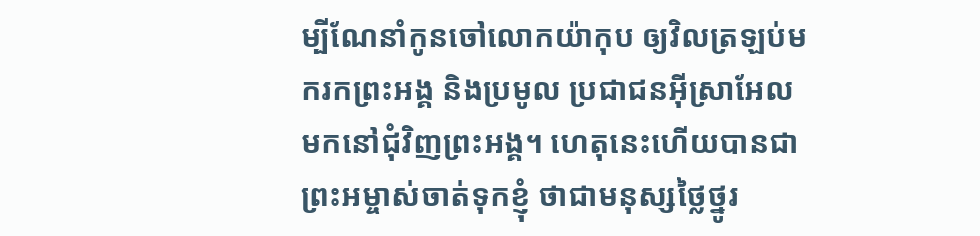ម្បីណែនាំកូនចៅលោកយ៉ាកុប ឲ្យវិលត្រឡប់មករកព្រះអង្គ និងប្រមូល ប្រជាជនអ៊ីស្រាអែលមកនៅជុំវិញព្រះអង្គ។ ហេតុនេះហើយបានជាព្រះអម្ចាស់ចាត់ទុកខ្ញុំ ថាជាមនុស្សថ្លៃថ្នូរ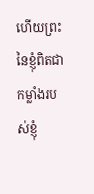ហើយព្រះនៃខ្ញុំពិតជាកម្លាំងរបស់ខ្ញុំ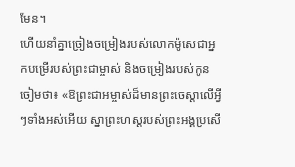មែន។
ហើយនាំគ្នាច្រៀងចម្រៀងរបស់លោកម៉ូសេជាអ្នកបម្រើរបស់ព្រះជាម្ចាស់ និងចម្រៀងរបស់កូនចៀមថា៖ «ឱព្រះជាអម្ចាស់ដ៏មានព្រះចេស្ដាលើអ្វីៗទាំងអស់អើយ ស្នាព្រះហស្ដរបស់ព្រះអង្គប្រសើ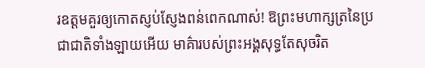រឧត្ដមគួរឲ្យកោតស្ញប់ស្ញែងពន់ពេកណាស់! ឱព្រះមហាក្សត្រនៃប្រជាជាតិទាំងឡាយអើយ មាគ៌ារបស់ព្រះអង្គសុទ្ធតែសុចរិត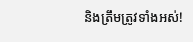និងត្រឹមត្រូវទាំងអស់!